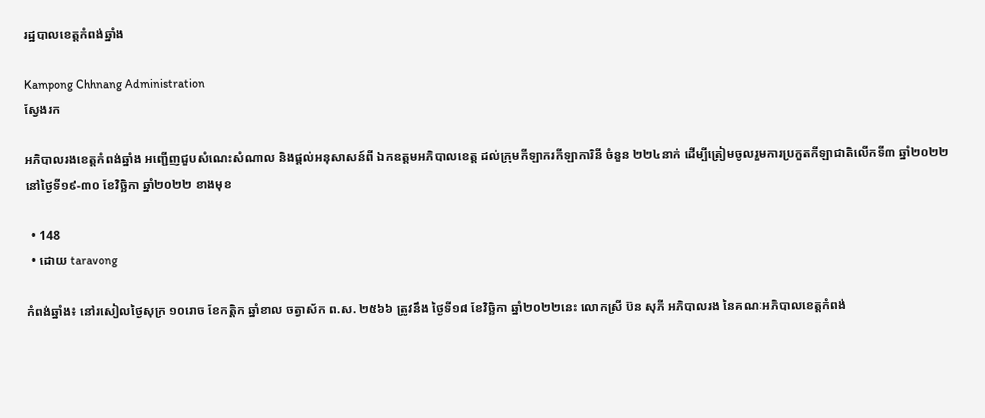រដ្ឋបាលខេត្តកំពង់ឆ្នាំង

Kampong Chhnang Administration
ស្វែងរក

អភិបាលរងខេត្តកំពង់ឆ្នាំង អញ្ជើញជួបសំណេះសំណាល និងផ្ដល់អនុសាសន៍ពី ឯកឧត្តមអភិបាលខេត្ត ដល់ក្រុមកីឡាករកីឡាការិនី ចំនួន ២២៤នាក់ ដើម្បីត្រៀមចូលរួមការប្រកួតកីឡាជាតិលើកទី៣ ឆ្នាំ២០២២ នៅថ្ងៃទី១៩-៣០ ខែវិច្ឆិកា ឆ្នាំ២០២២ ខាងមុខ

  • 148
  • ដោយ taravong

កំពង់ឆ្នាំង៖ នៅរសៀលថ្ងៃសុក្រ ១០រោច ខែកត្តិក ឆ្នាំខាល ចត្វាស័ក ព.ស. ២៥៦៦ ត្រូវនឹង ថ្ងៃទី១៨ ខែវិច្ឆិកា ឆ្នាំ២០២២នេះ លោកស្រី ប៊ន សុភី អភិបាលរង នៃគណៈអភិបាលខេត្តកំពង់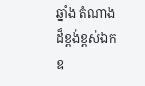ឆ្នាំង តំណាងដ៏ខ្ពង់ខ្ពស់ឯកឧ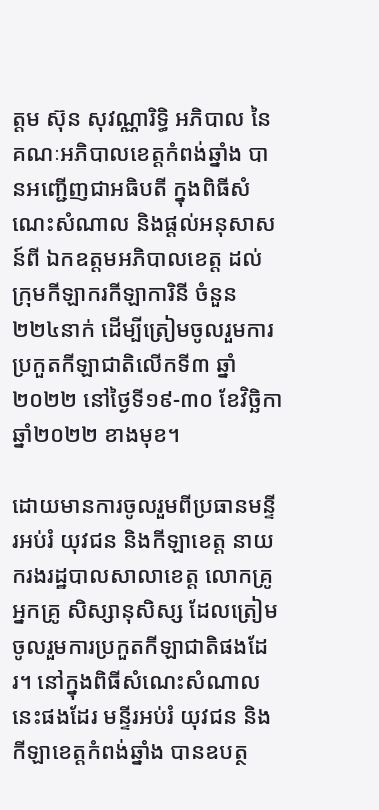ត្តម ស៊ុន សុវណ្ណារិទ្ធិ អភិបាល នៃគណៈអភិបាលខេត្តកំពង់ឆ្នាំង បានអញ្ជើញជាអធិបតី ក្នុងពិធីសំណេះសំណាល និងផ្ដល់អនុសាសន៍ពី ឯកឧត្តមអភិបាលខេត្ត ដល់ក្រុមកីឡាករកីឡាការិនី ចំនួន ២២៤នាក់ ដើម្បីត្រៀមចូលរួមការប្រកួតកីឡាជាតិលើកទី៣ ឆ្នាំ២០២២ នៅថ្ងៃទី១៩-៣០ ខែវិច្ឆិកា ឆ្នាំ២០២២ ខាងមុខ។

ដោយមានការចូលរួមពីប្រធានមន្ទីរអប់រំ យុវជន និងកីឡាខេត្ត នាយករងរដ្ឋបាលសាលាខេត្ត លោកគ្រូ អ្នកគ្រូ សិស្សានុសិស្ស ដែលត្រៀមចូលរួមការប្រកួតកីឡាជាតិផងដែរ។ នៅក្នុងពិធីសំណេះសំណាលនេះផងដែរ មន្ទីរអប់រំ យុវជន និងកីឡាខេត្ដកំពង់ឆ្នាំង បានឧបត្ថ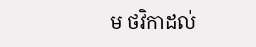ម ថវិកាដល់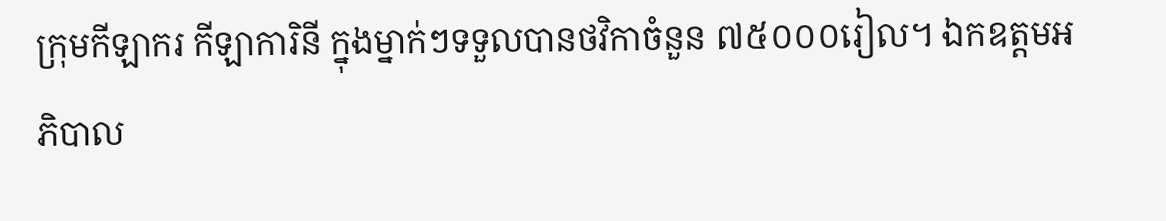ក្រុមកីឡាករ កីឡាការិនី ក្នុងម្នាក់ៗទទួលបានថវិកាចំនួន ៧៥០០០រៀល។ ឯកឧត្តមអភិបាល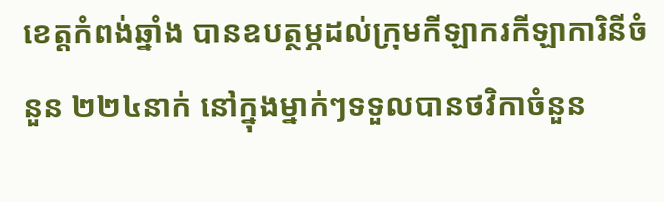ខេត្តកំពង់ឆ្នាំង បានឧបត្ថម្ភដល់ក្រុមកីឡាករកីឡាការិនីចំនួន ២២៤នាក់ នៅក្នុងម្នាក់ៗទទួលបានថវិកាចំនួន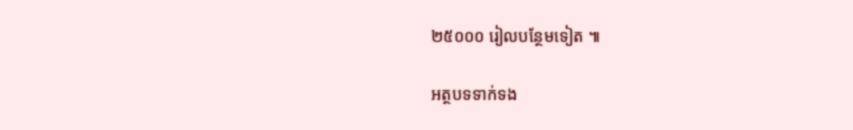២៥០០០ រៀលបន្ថែមទៀត ៕

អត្ថបទទាក់ទង